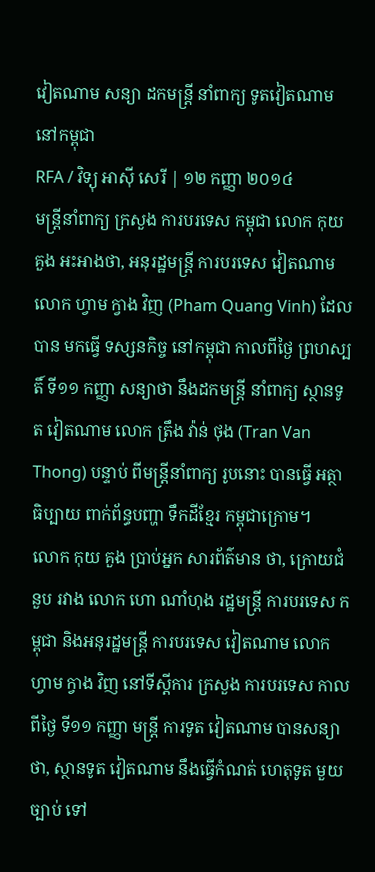វៀតណាម សន្យា ដកមន្ត្រី នាំពាក្យ ទូតវៀតណាម នៅកម្ពុជា
RFA / វិទ្យុ អាស៊ី សេរី | ១២ កញ្ញា ២០១៤
មន្ត្រីនាំពាក្យ ក្រសួង ការបរទេស កម្ពុជា លោក កុយ គួង អះអាងថា, អនុរដ្ឋមន្ត្រី ការបរទេស វៀតណាម លោក ហ្វាម ក្វាង វិញ (Pham Quang Vinh) ដែលបាន មកធ្វើ ទស្សនកិច្ច នៅកម្ពុជា កាលពីថ្ងៃ ព្រហស្បតិ៍ ទី១១ កញ្ញា សន្យាថា នឹងដកមន្ត្រី នាំពាក្យ ស្ថានទូត វៀតណាម លោក ត្រឹង វ៉ាន់ ថុង (Tran Van Thong) បន្ទាប់ ពីមន្ត្រីនាំពាក្យ រូបនោះ បានធ្វើ អត្ថាធិប្បាយ ពាក់ព័ន្ធបញ្ហា ទឹកដីខ្មែរ កម្ពុជាក្រោម។
លោក កុយ គួង ប្រាប់អ្នក សារព័ត៌មាន ថា, ក្រោយជំនួប រវាង លោក ហោ ណាំហុង រដ្ឋមន្ត្រី ការបរទេស កម្ពុជា និងអនុរដ្ឋមន្ត្រី ការបរទេស វៀតណាម លោក ហ្វាម ក្វាង វិញ នៅទីស្ដីការ ក្រសួង ការបរទេស កាលពីថ្ងៃ ទី១១ កញ្ញា មន្ត្រី ការទូត វៀតណាម បានសន្យា ថា, ស្ថានទូត វៀតណាម នឹងធ្វើកំណត់ ហេតុទូត មួយច្បាប់ ទៅ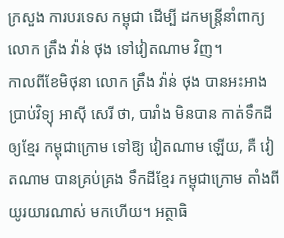ក្រសួង ការបរទេស កម្ពុជា ដើម្បី ដកមន្ត្រីនាំពាក្យ លោក ត្រឹង វ៉ាន់ ថុង ទៅវៀតណាម វិញ។
កាលពីខែមិថុនា លោក ត្រឹង វ៉ាន់ ថុង បានអះអាង ប្រាប់វិទ្យុ អាស៊ី សេរី ថា, បារាំង មិនបាន កាត់ទឹកដី ឲ្យខ្មែរ កម្ពុជាក្រោម ទៅឱ្យ វៀតណាម ឡើយ, គឺ វៀតណាម បានគ្រប់គ្រង ទឹកដីខ្មែរ កម្ពុជាក្រោម តាំងពីយូរយារណាស់ មកហើយ។ អត្ថាធិ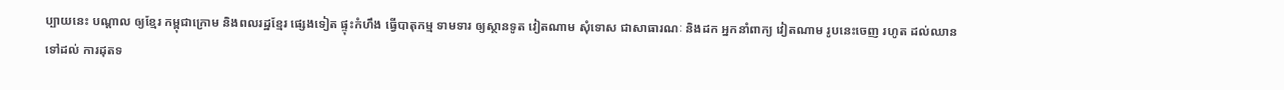ប្បាយនេះ បណ្ដាល ឲ្យខ្មែរ កម្ពុជាក្រោម និងពលរដ្ឋខ្មែរ ផ្សេងទៀត ផ្ទុះកំហឹង ធ្វើបាតុកម្ម ទាមទារ ឲ្យស្ថានទូត វៀតណាម សុំទោស ជាសាធារណៈ និងដក អ្នកនាំពាក្យ វៀតណាម រូបនេះចេញ រហូត ដល់ឈាន ទៅដល់ ការដុតទ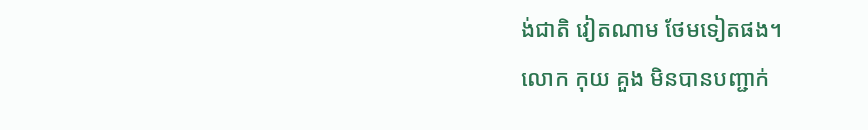ង់ជាតិ វៀតណាម ថែមទៀតផង។
លោក កុយ គួង មិនបានបញ្ជាក់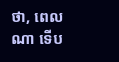ថា, ពេលណា ទើប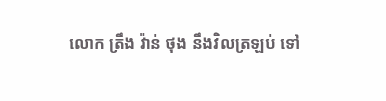លោក ត្រឹង វ៉ាន់ ថុង នឹងវិលត្រឡប់ ទៅ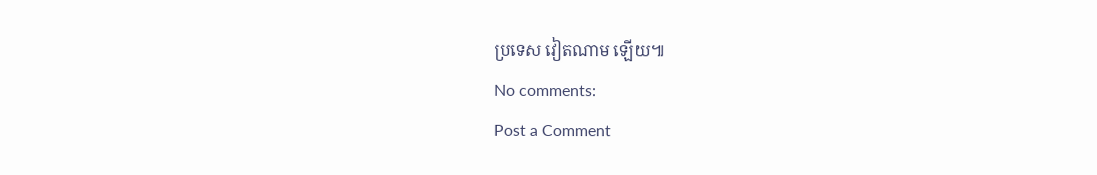ប្រទេស វៀតណាម ឡើយ៕
No comments:
Post a Comment